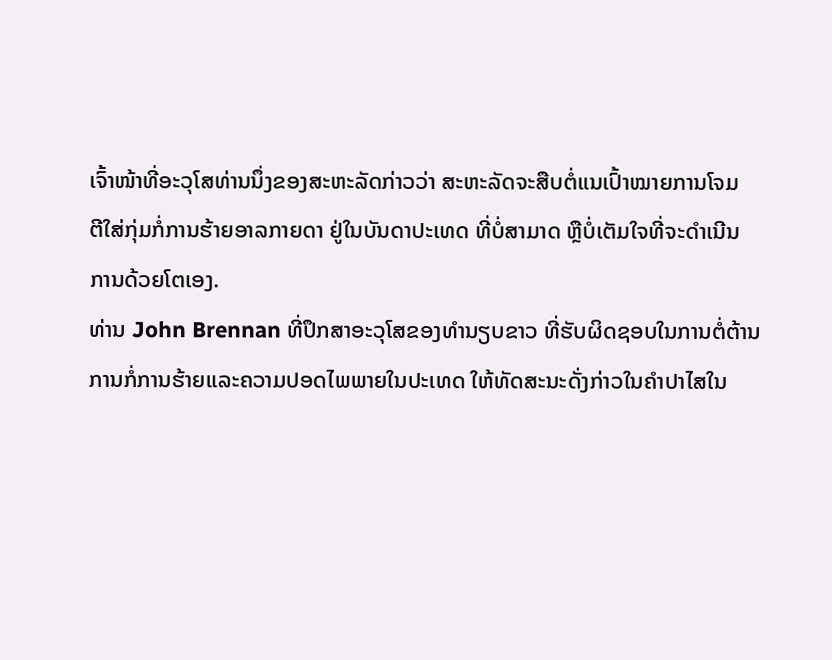ເຈົ້າໜ້າທີ່ອະວຸໂສທ່ານນຶ່ງຂອງສະຫະລັດກ່າວວ່າ ສະຫະລັດຈະສືບຕໍ່ແນເປົ້າໝາຍການໂຈມ
ຕີໃສ່ກຸ່ມກໍ່ການຮ້າຍອາລກາຍດາ ຢູ່ໃນບັນດາປະເທດ ທີ່ບໍ່ສາມາດ ຫຼືບໍ່ເຕັມໃຈທີ່ຈະດຳເນີນ
ການດ້ວຍໂຕເອງ.
ທ່ານ John Brennan ທີ່ປຶກສາອະວຸໂສຂອງທຳນຽບຂາວ ທີ່ຮັບຜິດຊອບໃນການຕໍ່ຕ້ານ
ການກໍ່ການຮ້າຍແລະຄວາມປອດໄພພາຍໃນປະເທດ ໃຫ້ທັດສະນະດັ່ງກ່າວໃນຄຳປາໄສໃນ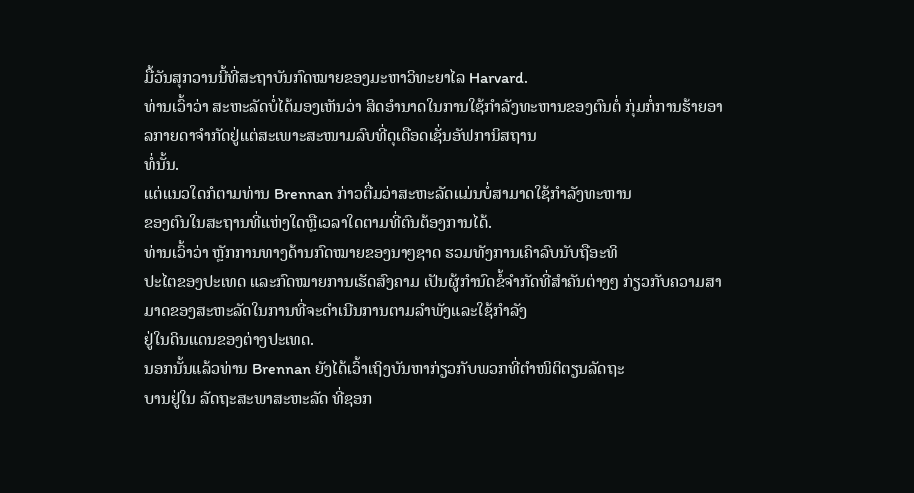ມື້ວັນສຸກວານນີ້ທີ່ສະຖາບັນກົດໝາຍຂອງມະຫາວິທະຍາໄລ Harvard.
ທ່ານເວົ້າວ່າ ສະຫະລັດບໍ່ໄດ້ມອງເຫັນວ່າ ສິດອຳນາດໃນການໃຊ້ກຳລັງທະຫານຂອງຕົນຕໍ່ ກຸ່ມກໍ່ການຮ້າຍອາລກາຍດາຈຳກັດຢູ່ແຕ່ສະເພາະສະໜາມລົບທີ່ດຸເດືອດເຊັ່ນອັຟການິສຖານ
ທໍ່ນັ້ນ.
ແຕ່ແນວໃດກໍຕາມທ່ານ Brennan ກ່າວຕື່ມວ່າສະຫະລັດແມ່ນບໍ່ສາມາດໃຊ້ກຳລັງທະຫານ
ຂອງຕົນໃນສະຖານທີ່ແຫ່ງໃດຫຼືເວລາໃດຕາມທີ່ຕົນຕ້ອງການໄດ້.
ທ່ານເວົ້າວ່າ ຫຼັກການທາງດ້ານກົດໝາຍຂອງນາໆຊາດ ຮວມທັງການເຄົາລົບນັບຖືອະທິ
ປະໄຕຂອງປະເທດ ແລະກົດໝາຍການເຮັດສົງຄາມ ເປັນຜູ້ກຳນົດຂໍ້ຈຳກັດທີ່ສຳຄັນຕ່າງໆ ກ່ຽວກັບຄວາມສາມາດຂອງສະຫະລັດໃນການທີ່ຈະດຳເນີນການຕາມລຳພັງແລະໃຊ້ກຳລັງ
ຢູ່ໃນດິນແດນຂອງຕ່າງປະເທດ.
ນອກນັ້ນແລ້ວທ່ານ Brennan ຍັງໄດ້ເວົ້າເຖິງບັນຫາກ່ຽວກັບພວກທີ່ຕຳໜິຕິຕຽນລັດຖະ
ບານຢູ່ໃນ ລັດຖະສະພາສະຫະລັດ ທີ່ຊອກ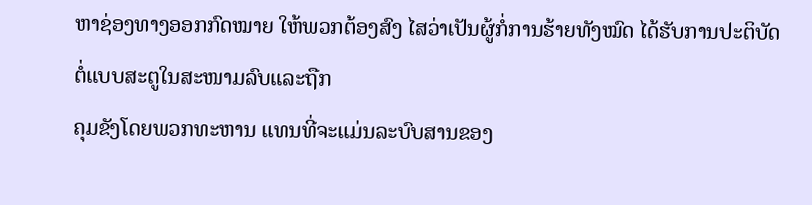ຫາຊ່ອງທາງອອກກົດໝາຍ ໃຫ້ພວກຕ້ອງສົງ ໄສວ່າເປັນຜູ້ກໍ່ການຮ້າຍທັງໝົດ ໄດ້ຮັບການປະຕິບັດຕໍ່ແບບສະຕູໃນສະໜາມລົບແລະຖືກ
ຄຸມຂັງໂດຍພວກທະຫານ ແທນທີ່ຈະແມ່ນລະບົບສານຂອງ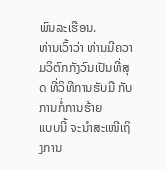ພົນລະເຮືອນ.
ທ່ານເວົ້າວ່າ ທ່ານມີຄວາມວິຕົກກັງວົນເປັນທີ່ສຸດ ທີ່ວິທີການຮັບມື ກັບການກໍ່ການຮ້າຍ
ແບບນີ້ ຈະນຳສະເໜີເຖິງການ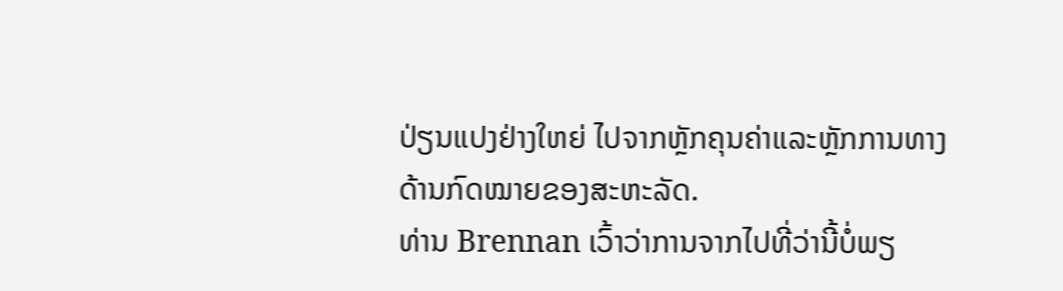ປ່ຽນແປງຢ່າງໃຫຍ່ ໄປຈາກຫຼັກຄຸນຄ່າແລະຫຼັກການທາງ
ດ້ານກົດໝາຍຂອງສະຫະລັດ.
ທ່ານ Brennan ເວົ້າວ່າການຈາກໄປທີ່ວ່ານີ້ບໍ່ພຽ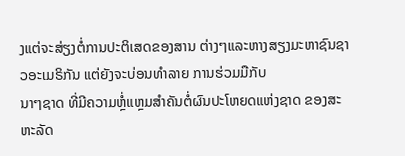ງແຕ່ຈະສ່ຽງຕໍ່ການປະຕິເສດຂອງສານ ຕ່າງໆແລະຫາງສຽງມະຫາຊົນຊາວອະເມຣິກັນ ແຕ່ຍັງຈະບ່ອນທຳລາຍ ການຮ່ວມມືກັບ
ນາໆຊາດ ທີ່ມີຄວາມຫຼໍ່ແຫຼມສຳຄັນຕໍ່ຜົນປະໂຫຍດແຫ່ງຊາດ ຂອງສະຫະລັດ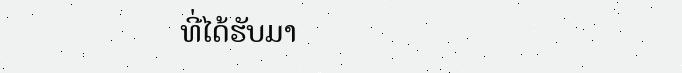ທີ່ໄດ້ຮັບມາ